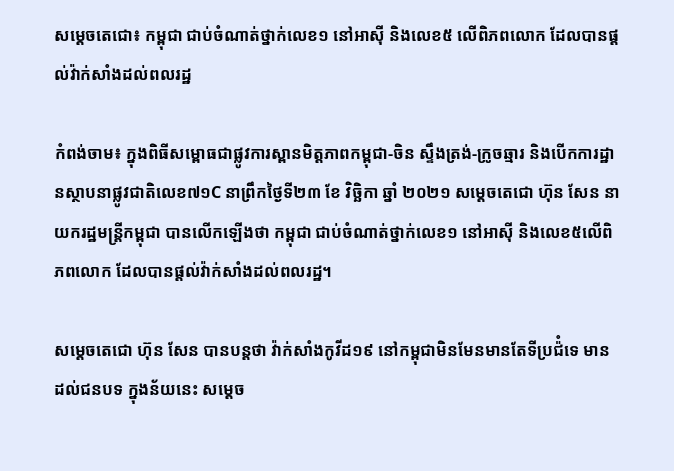សម្ដេចតេជោ៖ កម្ពុជា ជាប់ចំណាត់ថ្នាក់លេខ១ នៅអាស៊ី និងលេខ៥ លើពិភពលោក ដែលបានផ្តល់វ៉ាក់សាំងដល់ពលរដ្ឋ

កំពង់ចាម៖ ក្នុងពិធីសម្ពោធជាផ្លូវការស្ពានមិត្តភាពកម្ពុជា-ចិន ស្ទឹងត្រង់-ក្រូចឆ្មារ និងបើកការដ្ឋានស្ថាបនាផ្លូវជាតិលេខ៧១C នាព្រឹកថ្ងៃទី២៣ ខែ វិច្ឆិកា ឆ្នាំ ២០២១ សម្តេចតេជោ ហ៊ុន សែន នាយករដ្ឋមន្ត្រីកម្ពុជា បានលើកឡើងថា កម្ពុជា ជាប់ចំណាត់ថ្នាក់លេខ១ នៅអាស៊ី និងលេខ៥លើពិភពលោក ដែលបានផ្តល់វ៉ាក់សាំងដល់ពលរដ្ឋ។

សម្តេចតេជោ ហ៊ុន សែន បានបន្តថា វ៉ាក់សាំងកូវីដ១៩ នៅកម្ពុជាមិនមែនមានតែទីប្រជ៉ំទេ មានដល់ជនបទ ក្នុងន័យនេះ សម្តេច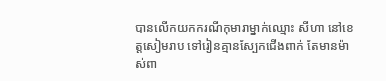បានលើកយកករណីកុមារាម្នាក់ឈ្មោះ សីហា នៅខេត្តសៀមរាប ទៅរៀនគ្មានស្បែកជើងពាក់ តែមានម៉ាស់ពា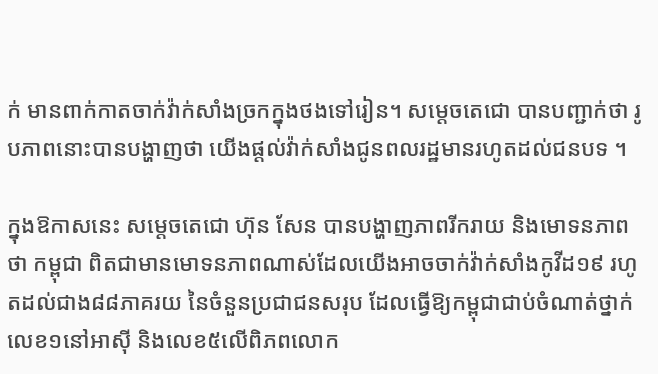ក់ មានពាក់កាតចាក់វ៉ាក់សាំងច្រកក្នុងថងទៅរៀន។ សម្តេចតេជោ បានបញ្ជាក់ថា រូបភាពនោះបានបង្ហាញថា យើងផ្តល់វ៉ាក់សាំងជូនពលរដ្ឋមានរហូតដល់ជនបទ ។

ក្នុងឱកាសនេះ សម្តេចតេជោ ហ៊ុន សែន បានបង្ហាញភាពរីករាយ និងមោទនភាពថា កម្ពុជា ពិតជាមានមោទនភាពណាស់ដែលយើងអាចចាក់វ៉ាក់សាំងកូវីដ១៩ រហូតដល់ជាង៨៨ភាគរយ នៃចំនួនប្រជាជនសរុប ដែលធ្វើឱ្យកម្ពុជាជាប់ចំណាត់ថ្នាក់លេខ១នៅអាស៊ី និងលេខ៥លើពិភពលោក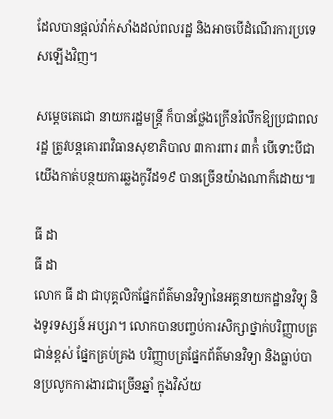ដែលបានផ្តល់វ៉ាក់សាំងដល់ពលរដ្ឋ និងអាចបើដំណើរការប្រទេសឡើងវិញ។

សម្តេចតេជោ នាយករដ្ឋមន្ត្រី ក៏បានថ្លែងក្រើនរំលឹកឱ្យប្រជាពលរដ្ឋ ត្រូវបន្តគោរពវិធានសុខាភិបាល ៣ការពារ ៣ក៉ំ បើទោះបីជាយើងកាត់បន្ថយការឆ្លងកូវីដ១៩ បានច្រើនយ៉ាងណាក៏ដោយ៕

ធី ដា
ធី ដា
លោក ធី ដា ជាបុគ្គលិកផ្នែកព័ត៌មានវិទ្យានៃអគ្គនាយកដ្ឋានវិទ្យុ និងទូរទស្សន៍ អប្សរា។ លោកបានបញ្ចប់ការសិក្សាថ្នាក់បរិញ្ញាបត្រជាន់ខ្ពស់ ផ្នែកគ្រប់គ្រង បរិញ្ញាបត្រផ្នែកព័ត៌មានវិទ្យា និងធ្លាប់បានប្រលូកការងារជាច្រើនឆ្នាំ ក្នុងវិស័យ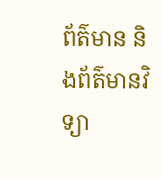ព័ត៌មាន និងព័ត៌មានវិទ្យា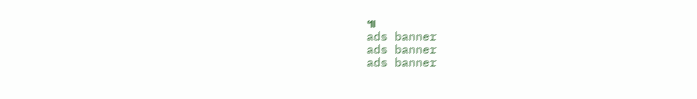៕
ads banner
ads banner
ads banner